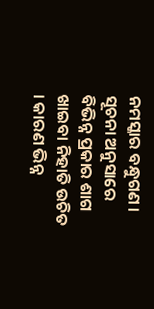ନମସ୍କାର ବନ୍ଧୁଗଣ । ସୂଚନା ଅନୁସାରେ ବିଭିନ୍ନ ପ୍ରକାର ଶାଗ ଖାଇବା ନିହାତି ଉଚିତ । କାରଣ ଭିନ୍ନ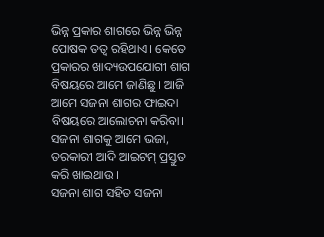ଭିନ୍ନ ପ୍ରକାର ଶାଗରେ ଭିନ୍ନ ଭିନ୍ନ ପୋଷକ ତତ୍ଵ ରହିଥାଏ। କେତେ ପ୍ରକାରର ଖାଦ୍ୟଉପଯୋଗୀ ଶାଗ ବିଷୟରେ ଆମେ ଜାଣିଛୁ । ଆଜି ଆମେ ସଜନା ଶାଗର ଫାଇଦା ବିଷୟରେ ଆଲୋଚନା କରିବା। ସଜନା ଶାଗକୁ ଆମେ ଭଜା, ତରକାରୀ ଆଦି ଆଇଟମ୍ ପ୍ରସ୍ତୁତ କରି ଖାଇଥାଉ ।
ସଜନା ଶାଗ ସହିତ ସଜନା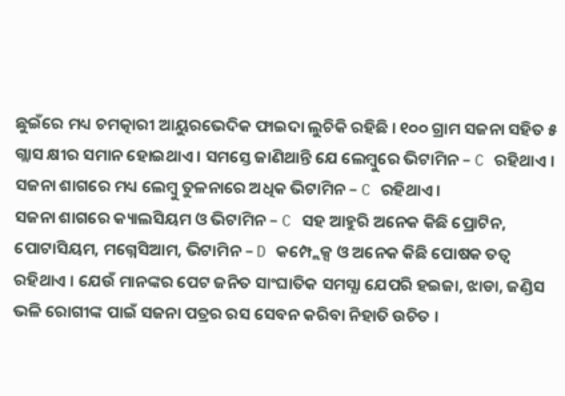ଛୁଇଁରେ ମଧ୍ୟ ଚମତ୍କାରୀ ଆୟୁରଭେଦିକ ଫାଇଦା ଲୁଚିକି ରହିଛି । ୧୦୦ ଗ୍ରାମ ସଜନା ସହିତ ୫ ଗ୍ଲାସ କ୍ଷୀର ସମାନ ହୋଇଥାଏ । ସମସ୍ତେ ଜାଣିଥାନ୍ତି ଯେ ଲେମ୍ବୁରେ ଭିଟାମିନ – C ରହିଥାଏ । ସଜନା ଶାଗରେ ମଧ୍ୟ ଲେମ୍ବୁ ତୁଳନାରେ ଅଧିକ ଭିଟାମିନ – C ରହିଥାଏ ।
ସଜନା ଶାଗରେ କ୍ୟାଲସିୟମ ଓ ଭିଟାମିନ – C ସହ ଆହୁରି ଅନେକ କିଛି ପ୍ରୋଟିନ, ପୋଟାସିୟମ, ମଗ୍ନେସିଆମ, ଭିଟାମିନ – D କମ୍ପ୍ଲେକ୍ସ ଓ ଅନେକ କିଛି ପୋଷକ ତତ୍ଵ ରହିଥାଏ । ଯେଉଁ ମାନଙ୍କର ପେଟ ଜନିତ ସାଂଘାତିକ ସମସ୍ଯା ଯେପରି ହଇଜା, ଝାଡା, ଜଣ୍ଡିସ ଭଳି ରୋଗୀଙ୍କ ପାଇଁ ସଜନା ପତ୍ରର ରସ ସେବନ କରିବା ନିହାତି ଉଚିତ ।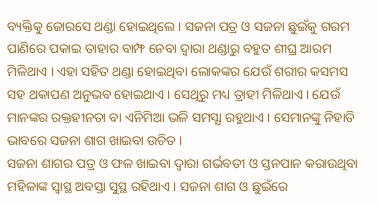ବ୍ୟକ୍ତିକୁ ଜୋରସେ ଥଣ୍ଡା ହୋଇଥିଲେ । ସଜନା ପତ୍ର ଓ ସଜନା ଛୁଇଁକୁ ଗରମ ପାଣିରେ ପକାଇ ତାହାର ବାମ୍ଫ ନେବା ଦ୍ଵାରା ଥଣ୍ଡାରୁ ବହୁତ ଶୀଘ୍ର ଆରମ ମିଳିଥାଏ । ଏହା ସହିତ ଥଣ୍ଡା ହୋଇଥିବା ଲୋକଙ୍କର ଯେଉଁ ଶରୀର କସମସ ସହ ଥକାପଣ ଅନୁଭବ ହୋଇଥାଏ । ସେଥିରୁ ମଧ୍ୟ ତ୍ରାହୀ ମିଳିଥାଏ । ଯେଉଁ ମାନଙ୍କର ରକ୍ତହୀନତା ବା ଏନିମିଆ ଭଳି ସମସ୍ଯା ରହୁଥାଏ । ସେମାନଙ୍କୁ ନିହାତି ଭାବରେ ସଜନା ଶାଗ ଖାଇବା ଉଚିତ ।
ସଜନା ଶାଗର ପତ୍ର ଓ ଫଳ ଖାଇବା ଦ୍ଵାରା ଗର୍ଭବତୀ ଓ ସ୍ତନପାନ କରାଉଥିବା ମହିଳାଙ୍କ ସ୍ଵାସ୍ଥ ଅବସ୍ତା ସୁସ୍ଥ ରହିଥାଏ । ସଜନା ଶାଗ ଓ ଛୁଇଁରେ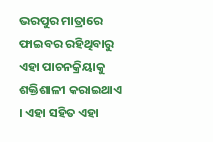ଭରପୁର ମାତ୍ରାରେ ଫାଇବର ରହିଥିବାରୁ ଏହା ପାଚନକ୍ରିୟାକୁ ଶକ୍ତିଶାଳୀ କରାଇଥାଏ । ଏହା ସହିତ ଏହା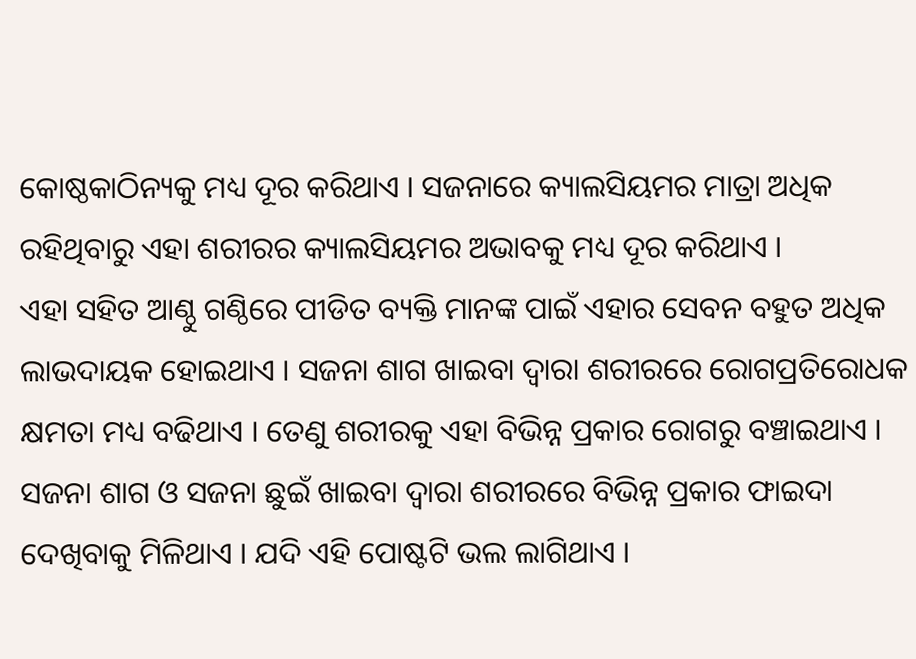କୋଷ୍ଠକାଠିନ୍ୟକୁ ମଧ୍ୟ ଦୂର କରିଥାଏ । ସଜନାରେ କ୍ୟାଲସିୟମର ମାତ୍ରା ଅଧିକ ରହିଥିବାରୁ ଏହା ଶରୀରର କ୍ୟାଲସିୟମର ଅଭାବକୁ ମଧ୍ୟ ଦୂର କରିଥାଏ ।
ଏହା ସହିତ ଆଣ୍ଠୁ ଗଣ୍ଠିରେ ପୀଡିତ ବ୍ୟକ୍ତି ମାନଙ୍କ ପାଇଁ ଏହାର ସେବନ ବହୁତ ଅଧିକ ଲାଭଦାୟକ ହୋଇଥାଏ । ସଜନା ଶାଗ ଖାଇବା ଦ୍ଵାରା ଶରୀରରେ ରୋଗପ୍ରତିରୋଧକ କ୍ଷମତା ମଧ୍ୟ ବଢିଥାଏ । ତେଣୁ ଶରୀରକୁ ଏହା ବିଭିନ୍ନ ପ୍ରକାର ରୋଗରୁ ବଞ୍ଚାଇଥାଏ ।
ସଜନା ଶାଗ ଓ ସଜନା ଛୁଇଁ ଖାଇବା ଦ୍ଵାରା ଶରୀରରେ ବିଭିନ୍ନ ପ୍ରକାର ଫାଇଦା ଦେଖିବାକୁ ମିଳିଥାଏ । ଯଦି ଏହି ପୋଷ୍ଟଟି ଭଲ ଲାଗିଥାଏ ।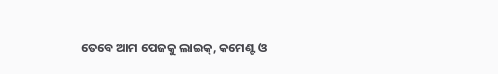ତେବେ ଆମ ପେଜକୁ ଲାଇକ୍, କମେଣ୍ଟ ଓ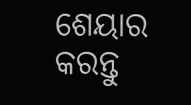ଶେୟାର କରନ୍ତୁ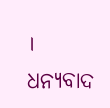। ଧନ୍ୟବାଦ